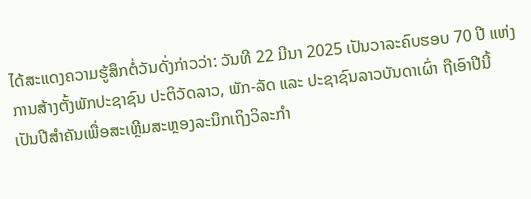ໄດ້ສະແດງຄວາມຮູ້ສຶກຕໍ່ວັນດັ່ງກ່າວວ່າ: ວັນທີ 22 ມີນາ 2025 ເປັນວາລະຄົບຮອບ 70 ປີ ແຫ່ງການສ້າງຕັ້ງພັກປະຊາຊົນ ປະຕິວັດລາວ, ພັກ-ລັດ ແລະ ປະຊາຊົນລາວບັນດາເຜົ່າ ຖືເອົາປີນີ້ ເປັນປີສໍາຄັນເພື່ອສະເຫຼີມສະຫຼອງລະນຶກເຖິງວິລະກໍາ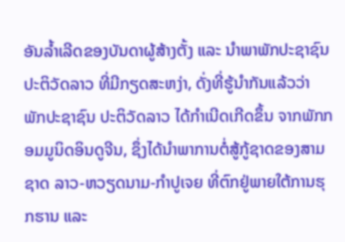ອັນລໍ້າເລີດຂອງບັນດາຜູ້ສ້າງຕັ້ງ ແລະ ນໍາພາພັກປະຊາຊົນ ປະຕິວັດລາວ ທີ່ມີກຽດສະຫງ່າ, ດັ່ງທີ່ຮູ້ນໍາກັນແລ້ວວ່າ ພັກປະຊາຊົນ ປະຕິວັດລາວ ໄດ້ກໍາເນີດເກີດຂຶ້ນ ຈາກພັກກອມມູນິດອິນດູຈີນ, ຊຶ່ງໄດ້ນໍາພາການຕໍ່ສູ້ກູ້ຊາດຂອງສາມຊາດ ລາວ-ຫວຽດນາມ-ກໍາປູເຈຍ ທີ່ຕົກຢູ່ພາຍໃຕ້ການຮຸກຮານ ແລະ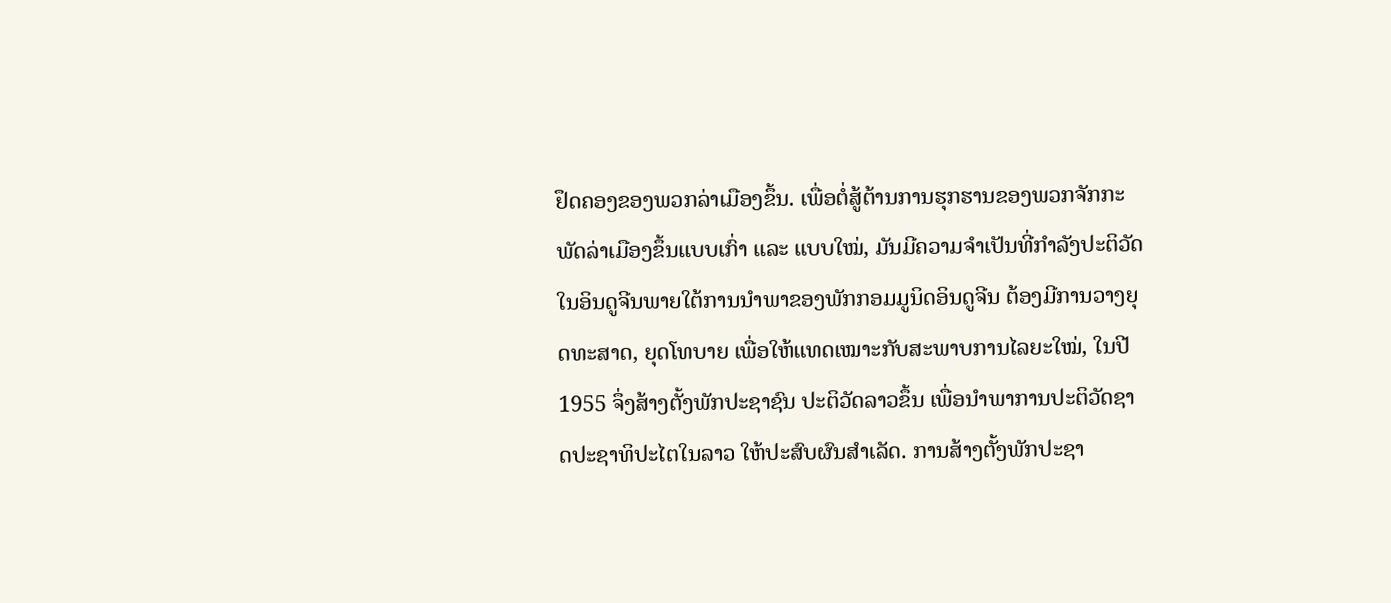ຢຶດຄອງຂອງພວກລ່າເມືອງຂຶ້ນ. ເພື່ອຕໍ່ສູ້ຕ້ານການຮຸກຮານຂອງພວກຈັກກະພັດລ່າເມືອງຂຶ້ນແບບເກົ່າ ແລະ ແບບໃໝ່, ມັນມີຄວາມຈໍາເປັນທີ່ກໍາລັງປະຕິວັດໃນອິນດູຈີນພາຍໃຕ້ການນໍາພາຂອງພັກກອມມູນິດອິນດູຈີນ ຕ້ອງມີການວາງຍຸດທະສາດ, ຍຸດໂທບາຍ ເພື່ອໃຫ້ແທດເໝາະກັບສະພາບການໄລຍະໃໝ່, ໃນປີ 1955 ຈຶ່ງສ້າງຕັ້ງພັກປະຊາຊົນ ປະຕິວັດລາວຂຶ້ນ ເພື່ອນໍາພາການປະຕິວັດຊາດປະຊາທິປະໄຕໃນລາວ ໃຫ້ປະສົບຜົນສໍາເລັດ. ການສ້າງຕັ້ງພັກປະຊາ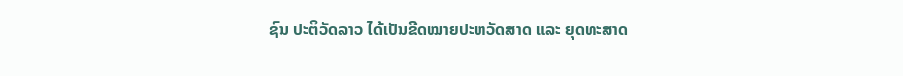ຊົນ ປະຕິວັດລາວ ໄດ້ເປັນຂີດໝາຍປະຫວັດສາດ ແລະ ຍຸດທະສາດ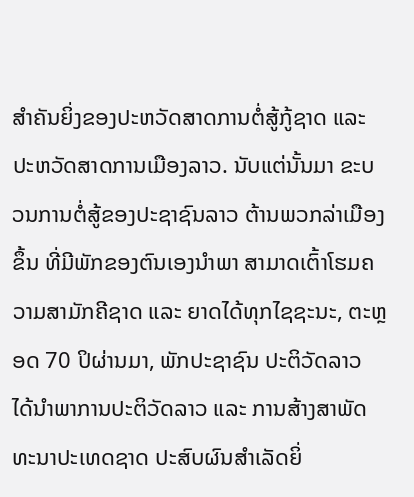ສໍາຄັນຍິ່ງຂອງປະຫວັດສາດການຕໍ່ສູ້ກູ້ຊາດ ແລະ ປະຫວັດສາດການເມືອງລາວ. ນັບແຕ່ນັ້ນມາ ຂະບວນການຕໍ່ສູ້ຂອງປະຊາຊົນລາວ ຕ້ານພວກລ່າເມືອງຂຶ້ນ ທີ່ມີພັກຂອງຕົນເອງນໍາພາ ສາມາດເຕົ້າໂຮມຄວາມສາມັກຄີຊາດ ແລະ ຍາດໄດ້ທຸກໄຊຊະນະ, ຕະຫຼອດ 70 ປິຜ່ານມາ, ພັກປະຊາຊົນ ປະຕິວັດລາວ ໄດ້ນໍາພາການປະຕິວັດລາວ ແລະ ການສ້າງສາພັດທະນາປະເທດຊາດ ປະສົບຜົນສໍາເລັດຍິ່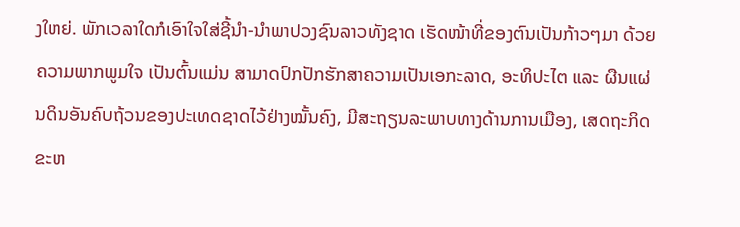ງໃຫຍ່. ພັກເວລາໃດກໍເອົາໃຈໃສ່ຊີ້ນໍາ-ນໍາພາປວງຊົນລາວທັງຊາດ ເຮັດໜ້າທີ່ຂອງຕົນເປັນກ້າວໆມາ ດ້ວຍຄວາມພາກພູມໃຈ ເປັນຕົ້ນແມ່ນ ສາມາດປົກປັກຮັກສາຄວາມເປັນເອກະລາດ, ອະທິປະໄຕ ແລະ ຜືນແຜ່ນດິນອັນຄົບຖ້ວນຂອງປະເທດຊາດໄວ້ຢ່າງໝັ້ນຄົງ, ມີສະຖຽນລະພາບທາງດ້ານການເມືອງ, ເສດຖະກິດຂະຫ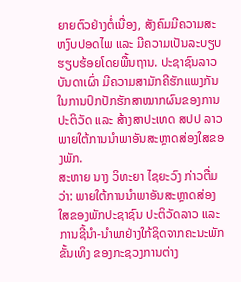ຍາຍຕົວຢ່າງຕໍ່ເນື່ອງ, ສັງຄົມມີຄວາມສະຫງົບປອດໄພ ແລະ ມີຄວາມເປັນລະບຽບຮຽບຮ້ອຍໂດຍພື້ນຖານ. ປະຊາຊົນລາວບັນດາເຜົ່າ ມີຄວາມສາມັກຄີຮັກແພງກັນໃນການປົກປັກຮັກສາໝາກຜົນຂອງການປະຕິວັດ ແລະ ສ້າງສາປະເທດ ສປປ ລາວ ພາຍໃຕ້ການນໍາພາອັນສະຫຼາດສ່ອງໃສຂອງພັກ.
ສະຫາຍ ນາງ ວິທະຍາ ໄຊຍະວົງ ກ່າວຕື່ມວ່າ: ພາຍໃຕ້ການນໍາພາອັນສະຫຼາດສ່ອງໃສຂອງພັກປະຊາຊົນ ປະຕິວັດລາວ ແລະ ການຊີ້ນໍາ-ນໍາພາຢ່າງໃກ້ຊິດຈາກຄະນະພັກຂັ້ນເທິງ ຂອງກະຊວງການຕ່າງ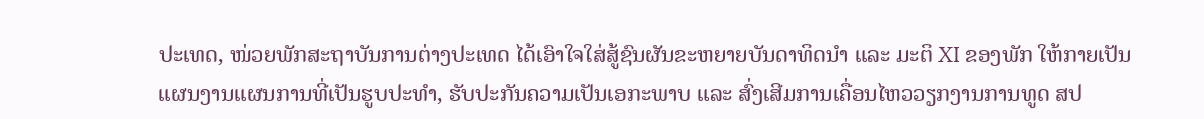ປະເທດ, ໜ່ວຍພັກສະຖາບັນການຕ່າງປະເທດ ໄດ້ເອົາໃຈໃສ່ສູ້ຊົນຜັນຂະຫຍາຍບັນດາທິດນໍາ ແລະ ມະຕິ XI ຂອງພັກ ໃຫ້ກາຍເປັນແຜນງານແຜນການທີ່ເປັນຮູບປະທໍາ, ຮັບປະກັນຄວາມເປັນເອກະພາບ ແລະ ສົ່ງເສີມການເຄື່ອນໄຫວວຽກງານການທູດ ສປ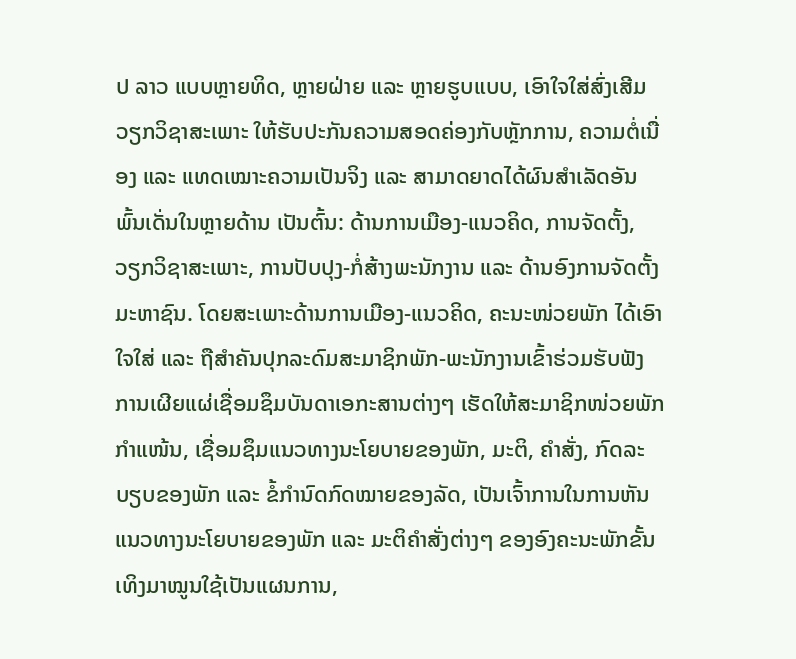ປ ລາວ ແບບຫຼາຍທິດ, ຫຼາຍຝ່າຍ ແລະ ຫຼາຍຮູບແບບ, ເອົາໃຈໃສ່ສົ່ງເສີມວຽກວິຊາສະເພາະ ໃຫ້ຮັບປະກັນຄວາມສອດຄ່ອງກັບຫຼັກການ, ຄວາມຕໍ່ເນື່ອງ ແລະ ແທດເໝາະຄວາມເປັນຈິງ ແລະ ສາມາດຍາດໄດ້ຜົນສໍາເລັດອັນພົ້ນເດັ່ນໃນຫຼາຍດ້ານ ເປັນຕົ້ນ: ດ້ານການເມືອງ-ແນວຄິດ, ການຈັດຕັ້ງ, ວຽກວິຊາສະເພາະ, ການປັບປຸງ-ກໍ່ສ້າງພະນັກງານ ແລະ ດ້ານອົງການຈັດຕັ້ງມະຫາຊົນ. ໂດຍສະເພາະດ້ານການເມືອງ-ແນວຄິດ, ຄະນະໜ່ວຍພັກ ໄດ້ເອົາໃຈໃສ່ ແລະ ຖືສໍາຄັນປຸກລະດົມສະມາຊິກພັກ-ພະນັກງານເຂົ້າຮ່ວມຮັບຟັງການເຜີຍແຜ່ເຊື່ອມຊຶມບັນດາເອກະສານຕ່າງໆ ເຮັດໃຫ້ສະມາຊິກໜ່ວຍພັກ ກໍາແໜ້ນ, ເຊື່ອມຊຶມແນວທາງນະໂຍບາຍຂອງພັກ, ມະຕິ, ຄຳສັ່ງ, ກົດລະບຽບຂອງພັກ ແລະ ຂໍ້ກຳນົດກົດໝາຍຂອງລັດ, ເປັນເຈົ້າການໃນການຫັນແນວທາງນະໂຍບາຍຂອງພັກ ແລະ ມະຕິຄໍາສັ່ງຕ່າງໆ ຂອງອົງຄະນະພັກຂັ້ນເທິງມາໝູນໃຊ້ເປັນແຜນການ,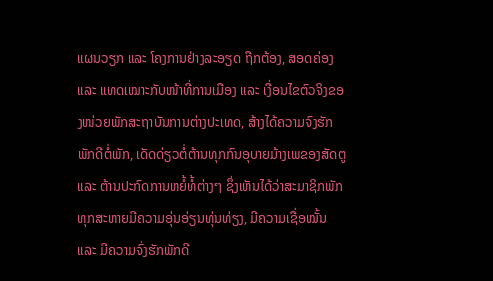ແຜນວຽກ ແລະ ໂຄງການຢ່າງລະອຽດ ຖືກຕ້ອງ, ສອດຄ່ອງ ແລະ ແທດເໝາະກັບໜ້າທີ່ການເມືອງ ແລະ ເງື່ອນໄຂຕົວຈິງຂອງໜ່ວຍພັກສະຖາບັນການຕ່າງປະເທດ, ສ້າງໄດ້ຄວາມຈົງຮັກພັກດີຕໍ່ພັກ, ເດັດດ່ຽວຕໍ່ຕ້ານທຸກກົນອຸບາຍມ້າງເພຂອງສັດຕູ ແລະ ຕ້ານປະກົດການຫຍໍ້ທໍ້ຕ່າງໆ ຊຶ່ງເຫັນໄດ້ວ່າສະມາຊິກພັກທຸກສະຫາຍມີຄວາມອຸ່ນອ່ຽນທຸ່ນທ່ຽງ, ມີຄວາມເຊື່ອໝັ້ນ ແລະ ມີຄວາມຈົ່ງຮັກພັກດີ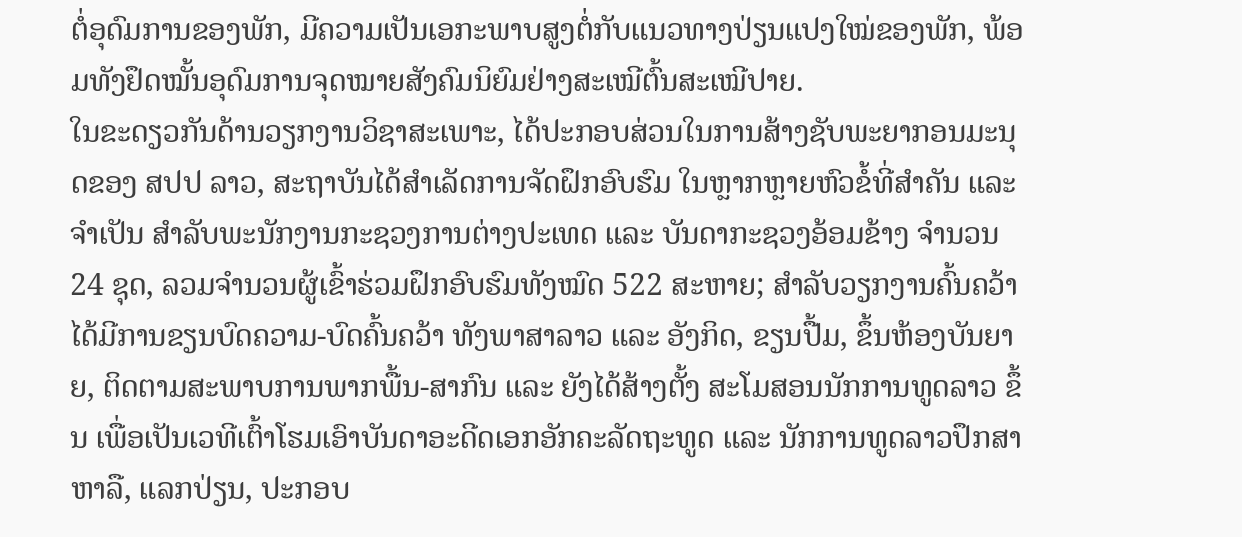ຕໍ່ອຸດົມການຂອງພັກ, ມີຄວາມເປັນເອກະພາບສູງຕໍ່ກັບແນວທາງປ່ຽນແປງໃໝ່ຂອງພັກ, ພ້ອມທັງຢຶດໝັ້ນອຸດົມການຈຸດໝາຍສັງຄົມນິຍົມຢ່າງສະເໝີຕົ້ນສະເໝີປາຍ.
ໃນຂະດຽວກັນດ້ານວຽກງານວິຊາສະເພາະ, ໄດ້ປະກອບສ່ວນໃນການສ້າງຊັບພະຍາກອນມະນຸດຂອງ ສປປ ລາວ, ສະຖາບັນໄດ້ສໍາເລັດການຈັດຝຶກອົບຮົມ ໃນຫຼາກຫຼາຍຫົວຂໍ້ທີ່ສໍາຄັນ ແລະ ຈໍາເປັນ ສໍາລັບພະນັກງານກະຊວງການຕ່າງປະເທດ ແລະ ບັນດາກະຊວງອ້ອມຂ້າງ ຈໍານວນ 24 ຊຸດ, ລວມຈໍານວນຜູ້ເຂົ້າຮ່ວມຝຶກອົບຮົມທັງໝົດ 522 ສະຫາຍ; ສໍາລັບວຽກງານຄົ້ນຄວ້າໄດ້ມີການຂຽນບົດຄວາມ-ບົດຄົ້ນຄວ້າ ທັງພາສາລາວ ແລະ ອັງກິດ, ຂຽນປື້ມ, ຂຶ້ນຫ້ອງບັນຍາຍ, ຕິດຕາມສະພາບການພາກພື້ນ-ສາກົນ ແລະ ຍັງໄດ້ສ້າງຕັ້ງ ສະໂມສອນນັກການທູດລາວ ຂຶ້ນ ເພື່ອເປັນເວທີເຕົ້າໂຮມເອົາບັນດາອະດີດເອກອັກຄະລັດຖະທູດ ແລະ ນັກການທູດລາວປຶກສາຫາລື, ແລກປ່ຽນ, ປະກອບ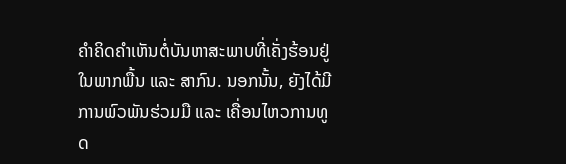ຄໍາຄິດຄຳເຫັນຕໍ່ບັນຫາສະພາບທີ່ເຄັ່ງຮ້ອນຢູ່ໃນພາກພື້ນ ແລະ ສາກົນ. ນອກນັ້ນ, ຍັງໄດ້ມີການພົວພັນຮ່ວມມື ແລະ ເຄື່ອນໄຫວການທູດ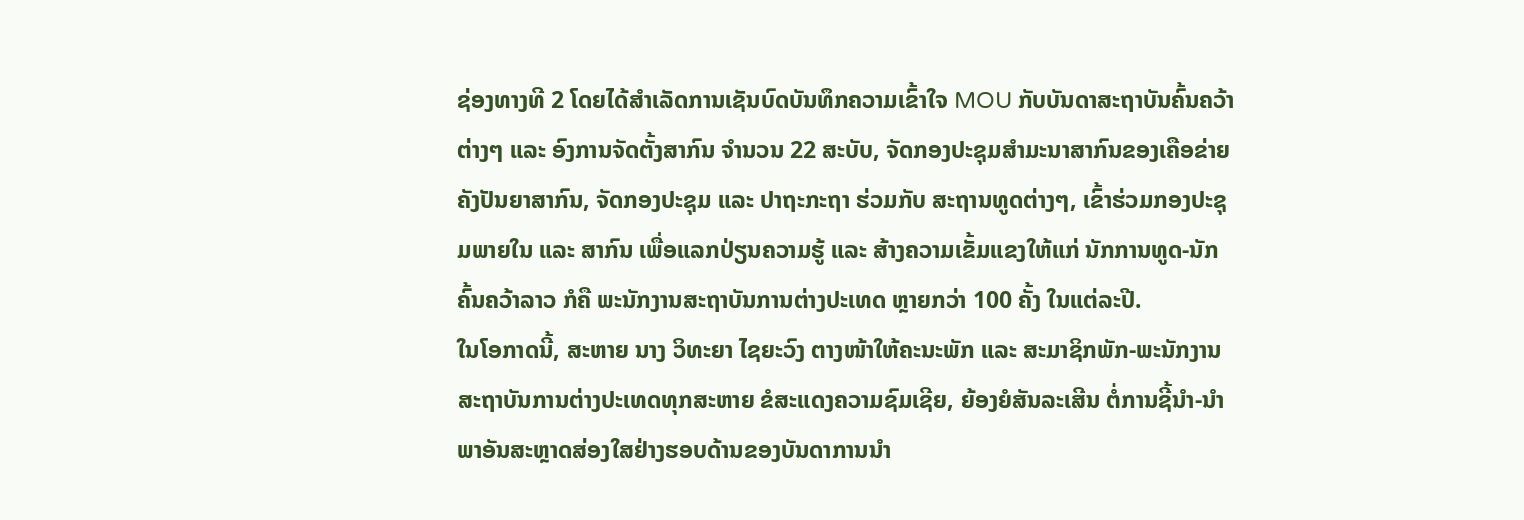ຊ່ອງທາງທີ 2 ໂດຍໄດ້ສໍາເລັດການເຊັນບົດບັນທຶກຄວາມເຂົ້າໃຈ MOU ກັບບັນດາສະຖາບັນຄົ້ນຄວ້າຕ່າງໆ ແລະ ອົງການຈັດຕັ້ງສາກົນ ຈໍານວນ 22 ສະບັບ, ຈັດກອງປະຊຸມສຳມະນາສາກົນຂອງເຄືອຂ່າຍຄັງປັນຍາສາກົນ, ຈັດກອງປະຊຸມ ແລະ ປາຖະກະຖາ ຮ່ວມກັບ ສະຖານທູດຕ່າງໆ, ເຂົ້າຮ່ວມກອງປະຊຸມພາຍໃນ ແລະ ສາກົນ ເພື່ອແລກປ່ຽນຄວາມຮູ້ ແລະ ສ້າງຄວາມເຂັ້ມແຂງໃຫ້ແກ່ ນັກການທູດ-ນັກຄົ້ນຄວ້າລາວ ກໍຄື ພະນັກງານສະຖາບັນການຕ່າງປະເທດ ຫຼາຍກວ່າ 100 ຄັ້ງ ໃນແຕ່ລະປີ.
ໃນໂອກາດນີ້, ສະຫາຍ ນາງ ວິທະຍາ ໄຊຍະວົງ ຕາງໜ້າໃຫ້ຄະນະພັກ ແລະ ສະມາຊິກພັກ-ພະນັກງານ ສະຖາບັນການຕ່າງປະເທດທຸກສະຫາຍ ຂໍສະແດງຄວາມຊົມເຊີຍ, ຍ້ອງຍໍສັນລະເສີນ ຕໍ່ການຊີ້ນໍາ-ນໍາພາອັນສະຫຼາດສ່ອງໃສຢ່າງຮອບດ້ານຂອງບັນດາການນໍາ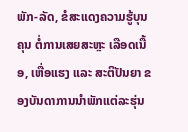ພັກ-ລັດ, ຂໍສະແດງຄວາມຮູ້ບຸນຄຸນ ຕໍ່ການເສຍສະຫຼະ ເລືອດເນື້ອ, ເຫື່ອແຮງ ແລະ ສະຕິປັນຍາ ຂອງບັນດາການນໍາພັກແຕ່ລະຮຸ່ນ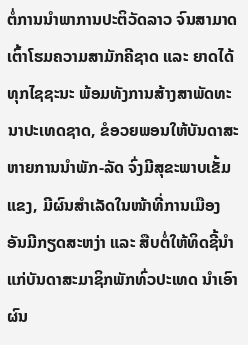ຕໍ່ການນໍາພາການປະຕິວັດລາວ ຈົນສາມາດເຕົ້າໂຮມຄວາມສາມັກຄີຊາດ ແລະ ຍາດໄດ້ທຸກໄຊຊະນະ ພ້ອມທັງການສ້າງສາພັດທະນາປະເທດຊາດ, ຂໍອວຍພອນໃຫ້ບັນດາສະຫາຍການນໍາພັກ-ລັດ ຈົ່ງມີສຸຂະພາບເຂັ້ມແຂງ, ມີຜົນສໍາເລັດໃນໜ້າທີ່ການເມືອງ ອັນມີກຽດສະຫງ່າ ແລະ ສືບຕໍ່ໃຫ້ທິດຊີ້ນໍາ ແກ່ບັນດາສະມາຊິກພັກທົ່ວປະເທດ ນໍາເອົາຜົນ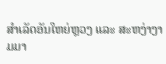ສໍາເລັດອັນໃຫຍ່ຫຼວງ ແລະ ສະຫງ່າງາມມາ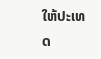ໃຫ້ປະເທດ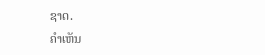ຊາດ.
ຄໍາເຫັນ